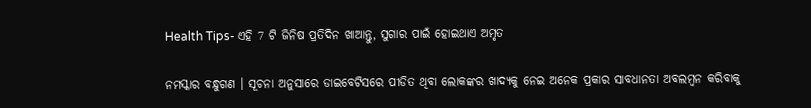Health Tips- ଏହି 7 ଟି ଜିନିଷ ପ୍ରତିଦିନ ଖାଆନ୍ତୁ, ସୁଗାର ପାଇଁ ହୋଇଥାଏ ଅମୃତ

ନମସ୍କାର ବନ୍ଧୁଗଣ । ସୂଚନା ଅନୁସାରେ ଡାଇବେଟିସରେ ପୀଡିତ ଥିବା ଲୋକଙ୍କର ଖାଦ୍ୟକୁ ନେଇ ଅନେକ ପ୍ରକାର ସାବଧାନତା ଅବଲମ୍ବନ କରିବାକୁ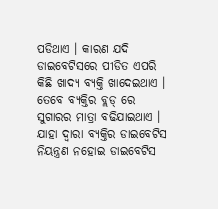ପଡିଥାଏ । କାରଣ ଯଦି ଡାଇବେଟିସରେ ପୀଡିତ ଏପରି କିଛି ଖାଦ୍ୟ ବ୍ୟକ୍ତି ଖାଦେଇଥାଏ । ତେବେ ବ୍ୟକ୍ତିର ବ୍ଲଡ୍ ରେ ସୁଗାରର ମାତ୍ରା ବଢିଯାଇଥାଏ । ଯାହା ଦ୍ଵାରା ବ୍ୟକ୍ତିର ଡାଇବେଟିସ ନିୟନ୍ତ୍ରଣ ନହୋଇ ଡାଇବେଟିସ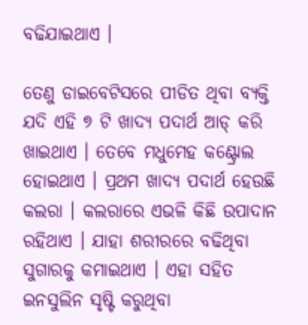ବଢିଯାଇଥାଏ ।

ତେଣୁ ଡାଇବେଟିସରେ ପୀଡିତ ଥିବା ବ୍ୟକ୍ତି ଯଦି ଏହି ୭ ଟି ଖାଦ୍ୟ ପଦାର୍ଥ ଆଡ୍ କରି ଖାଇଥାଏ । ତେବେ ମଧୁମେହ କଣ୍ଟ୍ରୋଲ ହୋଇଥାଏ । ପ୍ରଥମ ଖାଦ୍ୟ ପଦାର୍ଥ ହେଉଛି କଲରା । କଲରାରେ ଏଭଳି କିଛି ଉପାଦାନ ରହିଥାଏ । ଯାହା ଶରୀରରେ ବଢିଥିବା ସୁଗାରକୁ କମାଇଥାଏ । ଏହା ସହିତ ଇନସୁଲିନ ସୃଷ୍ଟି କରୁଥିବା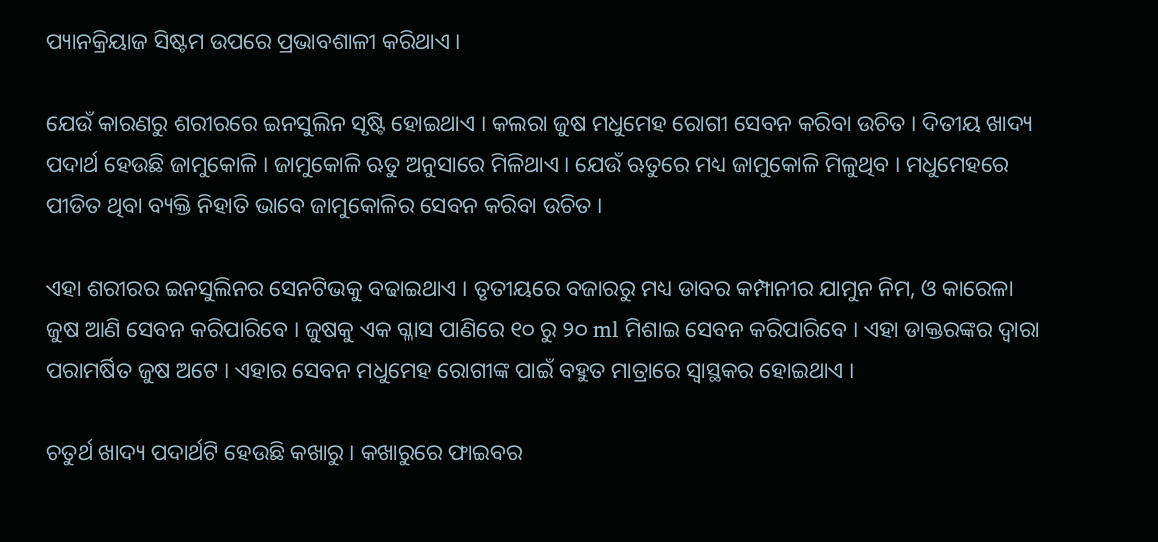ପ୍ୟାନକ୍ରିୟାଜ ସିଷ୍ଟମ ଉପରେ ପ୍ରଭାବଶାଳୀ କରିଥାଏ ।

ଯେଉଁ କାରଣରୁ ଶରୀରରେ ଇନସୁଲିନ ସୃଷ୍ଟି ହୋଇଥାଏ । କଲରା ଜୁଷ ମଧୁମେହ ରୋଗୀ ସେବନ କରିବା ଉଚିତ । ଦିତୀୟ ଖାଦ୍ୟ ପଦାର୍ଥ ହେଉଛି ଜାମୁକୋଳି । ଜାମୁକୋଳି ଋତୁ ଅନୁସାରେ ମିଳିଥାଏ । ଯେଉଁ ଋତୁରେ ମଧ୍ୟ ଜାମୁକୋଳି ମିଳୁଥିବ । ମଧୁମେହରେ ପୀଡିତ ଥିବା ବ୍ୟକ୍ତି ନିହାତି ଭାବେ ଜାମୁକୋଳିର ସେବନ କରିବା ଉଚିତ ।

ଏହା ଶରୀରର ଇନସୁଲିନର ସେନଟିଭକୁ ବଢାଇଥାଏ । ତୃତୀୟରେ ବଜାରରୁ ମଧ୍ୟ ଡାବର କମ୍ପାନୀର ଯାମୁନ ନିମ, ଓ କାରେଳା ଜୁଷ ଆଣି ସେବନ କରିପାରିବେ । ଜୁଷକୁ ଏକ ଗ୍ଳାସ ପାଣିରେ ୧୦ ରୁ ୨୦ ml ମିଶାଇ ସେବନ କରିପାରିବେ । ଏହା ଡାକ୍ତରଙ୍କର ଦ୍ଵାରା ପରାମର୍ଷିତ ଜୁଷ ଅଟେ । ଏହାର ସେବନ ମଧୁମେହ ରୋଗୀଙ୍କ ପାଇଁ ବହୁତ ମାତ୍ରାରେ ସ୍ଵାସ୍ଥକର ହୋଇଥାଏ ।

ଚତୁର୍ଥ ଖାଦ୍ୟ ପଦାର୍ଥଟି ହେଉଛି କଖାରୁ । କଖାରୁରେ ଫାଇବର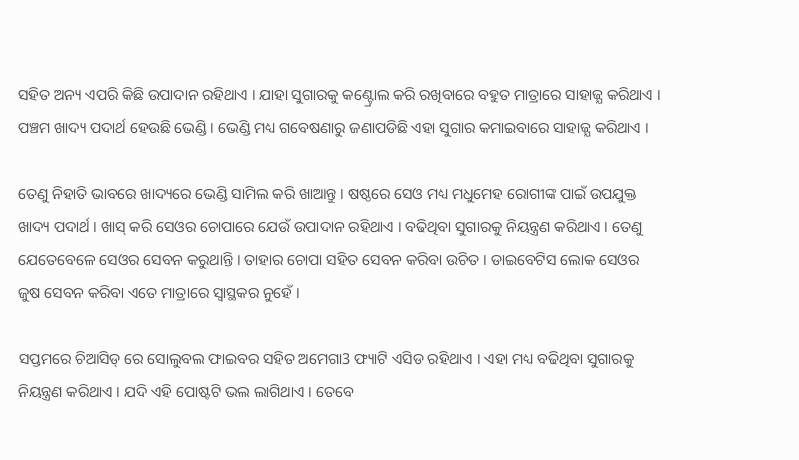ସହିତ ଅନ୍ୟ ଏପରି କିଛି ଉପାଦାନ ରହିଥାଏ । ଯାହା ସୁଗାରକୁ କଣ୍ଟ୍ରୋଲ କରି ରଖିବାରେ ବହୁତ ମାତ୍ରାରେ ସାହାଜ୍ଯ କରିଥାଏ । ପଞ୍ଚମ ଖାଦ୍ୟ ପଦାର୍ଥ ହେଉଛି ଭେଣ୍ଡି । ଭେଣ୍ଡି ମଧ୍ୟ ଗବେଷଣାରୁ ଜଣାପଡିଛି ଏହା ସୁଗାର କମାଇବାରେ ସାହାଜ୍ଯ କରିଥାଏ ।

ତେଣୁ ନିହାତି ଭାବରେ ଖାଦ୍ୟରେ ଭେଣ୍ଡି ସାମିଲ କରି ଖାଆନ୍ତୁ । ଷଷ୍ଠରେ ସେଓ ମଧ୍ୟ ମଧୁମେହ ରୋଗୀଙ୍କ ପାଇଁ ଉପଯୁକ୍ତ ଖାଦ୍ୟ ପଦାର୍ଥ । ଖାସ୍ କରି ସେଓର ଚୋପାରେ ଯେଉଁ ଉପାଦାନ ରହିଥାଏ । ବଢିଥିବା ସୁଗାରକୁ ନିୟନ୍ତ୍ରଣ କରିଥାଏ । ତେଣୁ ଯେତେବେଳେ ସେଓର ସେବନ କରୁଥାନ୍ତି । ତାହାର ଚୋପା ସହିତ ସେବନ କରିବା ଉଚିତ । ଡାଇବେଟିସ ଲୋକ ସେଓର ଜୁଷ ସେବନ କରିବା ଏତେ ମାତ୍ରାରେ ସ୍ଵାସ୍ଥକର ନୁହେଁ ।

ସପ୍ତମରେ ଚିଆସିଡ୍ ରେ ସୋଲୁବଲ ଫାଇବର ସହିତ ଅମେଗା3 ଫ୍ୟାଟି ଏସିଡ ରହିଥାଏ । ଏହା ମଧ୍ୟ ବଢିଥିବା ସୁଗାରକୁ ନିୟନ୍ତ୍ରଣ କରିଥାଏ । ଯଦି ଏହି ପୋଷ୍ଟଟି ଭଲ ଲାଗିଥାଏ । ତେବେ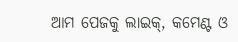ଆମ ପେଜକୁ ଲାଇକ୍, କମେଣ୍ଟ ଓ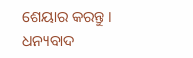ଶେୟାର କରନ୍ତୁ । ଧନ୍ୟବାଦ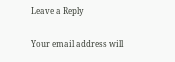Leave a Reply

Your email address will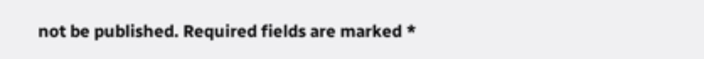not be published. Required fields are marked *